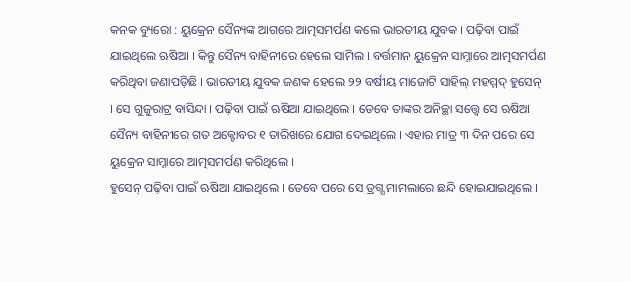କନକ ବ୍ୟୁରୋ : ୟୁକ୍ରେନ ସୈନ୍ୟଙ୍କ ଆଗରେ ଆତ୍ମସମର୍ପଣ କଲେ ଭାରତୀୟ ଯୁବକ । ପଢ଼ିବା ପାଇଁ ଯାଇଥିଲେ ଋଷିଆ । କିନ୍ତୁ ସୈନ୍ୟ ବାହିନୀରେ ହେଲେ ସାମିଲ । ବର୍ତ୍ତମାନ ୟୁକ୍ରେନ ସାମ୍ନାରେ ଆତ୍ମସମର୍ପଣ କରିଥିବା ଜଣାପଡ଼ିଛି । ଭାରତୀୟ ଯୁବକ ଜଣକ ହେଲେ ୨୨ ବର୍ଷୀୟ ମାଜୋଟି ସାହିଲ୍ ମହମ୍ମଦ୍ ହୁସେନ୍ । ସେ ଗୁଜୁରାଟ୍ର ବାସିନ୍ଦା । ପଢ଼ିବା ପାଇଁ ଋଷିଆ ଯାଇଥିଲେ । ତେବେ ତାଙ୍କର ଅନିଚ୍ଛା ସତ୍ତ୍ବେ ସେ ଋଷିଆ ସୈନ୍ୟ ବାହିନୀରେ ଗତ ଅକ୍ଟୋବର ୧ ତାରିଖରେ ଯୋଗ ଦେଇଥିଲେ । ଏହାର ମାତ୍ର ୩ ଦିନ ପରେ ସେ ୟୁକ୍ରେନ ସାମ୍ନାରେ ଆତ୍ମସମର୍ପଣ କରିଥିଲେ ।
ହୁସେନ୍ ପଢ଼ିବା ପାଇଁ ଋଷିଆ ଯାଇଥିଲେ । ତେବେ ପରେ ସେ ଡ୍ରଗ୍ସ ମାମଲାରେ ଛନ୍ଦି ହୋଇଯାଇଥିଲେ ।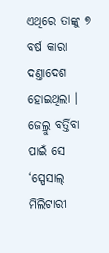ଏଥିରେ ତାଙ୍କୁ ୭ ବର୍ଷ କାରା ଦଣ୍ତାଦେଶ ହୋଇଥିଲା । ଜେଲ୍ରୁ ବର୍ତ୍ତିବା ପାଇଁ ସେ ‘ସ୍ପେସାଲ୍ ମିଲିଟାରୀ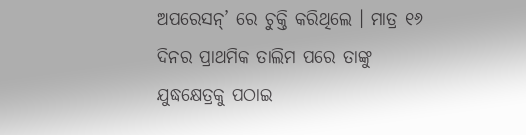ଅପରେସନ୍’ ରେ ଚୁକ୍ତି କରିଥିଲେ । ମାତ୍ର ୧୬ ଦିନର ପ୍ରାଥମିକ ତାଲିମ ପରେ ତାଙ୍କୁ ଯୁଦ୍ଧକ୍ଷେତ୍ରକୁ ପଠାଇ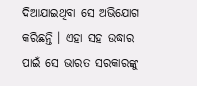ଦିଆଯାଇଥିବା ସେ ଅଭିଯୋଗ କରିଛନ୍ତି । ଏହା ସହ ଉଦ୍ଧାର ପାଇଁ ସେ ଭାରତ ସରକାରଙ୍କୁ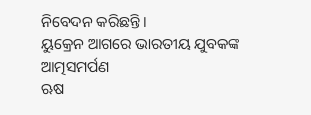ନିବେଦନ କରିଛନ୍ତି ।
ୟୁକ୍ରେନ ଆଗରେ ଭାରତୀୟ ଯୁବକଙ୍କ ଆତ୍ମସମର୍ପଣ
ଋଷ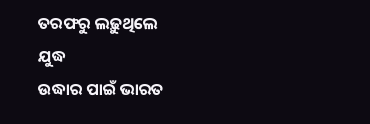ତରଫରୁ ଲଢ଼ୁଥିଲେ ଯୁଦ୍ଧ
ଉଦ୍ଧାର ପାଇଁ ଭାରତ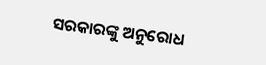ସରକାରଙ୍କୁ ଅନୁରୋଧ